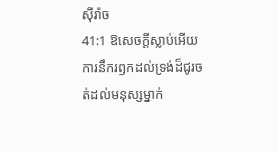ស៊ីរ៉ាច
41:1 ឱសេចក្ដីស្លាប់អើយ ការនឹករឭកដល់ទ្រង់ដ៏ជូរចត់ដល់មនុស្សម្នាក់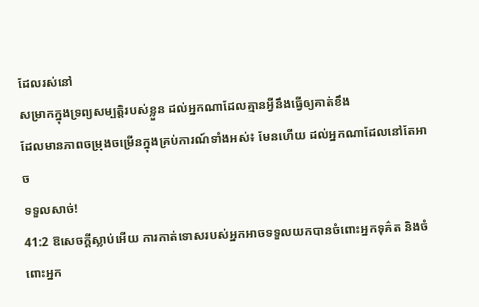ដែលរស់នៅ
សម្រាកក្នុងទ្រព្យសម្បត្តិរបស់ខ្លួន ដល់អ្នកណាដែលគ្មានអ្វីនឹងធ្វើឲ្យគាត់ខឹង
ដែលមានភាពចម្រុងចម្រើនក្នុងគ្រប់ការណ៍ទាំងអស់៖ មែនហើយ ដល់អ្នកណាដែលនៅតែអាច
ទទួលសាច់!
41:2 ឱសេចក្ដីស្លាប់អើយ ការកាត់ទោសរបស់អ្នកអាចទទួលយកបានចំពោះអ្នកទុគ៌ត និងចំពោះអ្នក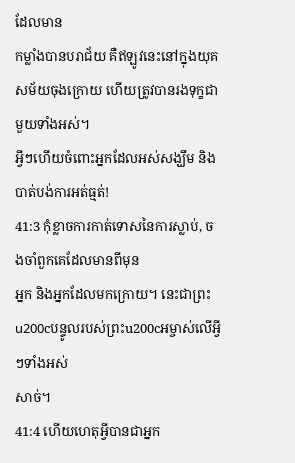ដែលមាន
កម្លាំងបានបរាជ័យ គឺឥឡូវនេះនៅក្នុងយុគសម័យចុងក្រោយ ហើយត្រូវបានរងទុក្ខជាមួយទាំងអស់។
អ្វីៗហើយចំពោះអ្នកដែលអស់សង្ឃឹម និងបាត់បង់ការអត់ធ្មត់!
41:3 កុំខ្លាចការកាត់ទោសនៃការស្លាប់, ចងចាំពួកគេដែលមានពីមុន
អ្នក និងអ្នកដែលមកក្រោយ។ នេះជាព្រះu200cបន្ទូលរបស់ព្រះu200cអម្ចាស់លើអ្វីៗទាំងអស់
សាច់។
41:4 ហើយហេតុអ្វីបានជាអ្នក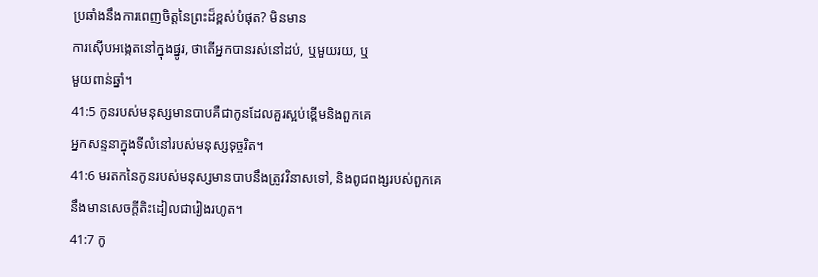ប្រឆាំងនឹងការពេញចិត្តនៃព្រះដ៏ខ្ពស់បំផុត? មិនមាន
ការស៊ើបអង្កេតនៅក្នុងផ្នូរ, ថាតើអ្នកបានរស់នៅដប់, ឬមួយរយ, ឬ
មួយពាន់ឆ្នាំ។
41:5 កូនរបស់មនុស្សមានបាបគឺជាកូនដែលគួរស្អប់ខ្ពើមនិងពួកគេ
អ្នកសន្ទនាក្នុងទីលំនៅរបស់មនុស្សទុច្ចរិត។
41:6 មរតកនៃកូនរបស់មនុស្សមានបាបនឹងត្រូវវិនាសទៅ, និងពូជពង្សរបស់ពួកគេ
នឹងមានសេចក្តីតិះដៀលជារៀងរហូត។
41:7 កូ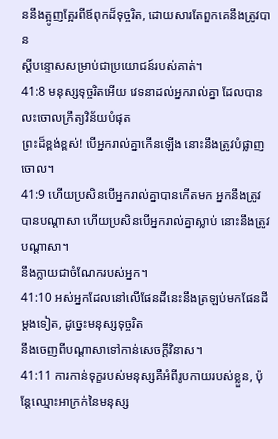ននឹងត្អូញត្អែរពីឪពុកដ៏ទុច្ចរិត, ដោយសារតែពួកគេនឹងត្រូវបាន
ស្តីបន្ទោសសម្រាប់ជាប្រយោជន៍របស់គាត់។
41:8 មនុស្សទុច្ចរិតអើយ វេទនាដល់អ្នករាល់គ្នា ដែលបានលះចោលក្រឹត្យវិន័យបំផុត
ព្រះដ៏ខ្ពង់ខ្ពស់! បើអ្នករាល់គ្នាកើនឡើង នោះនឹងត្រូវបំផ្លាញចោល។
41:9 ហើយប្រសិនបើអ្នករាល់គ្នាបានកើតមក អ្នកនឹងត្រូវបានបណ្តាសា ហើយប្រសិនបើអ្នករាល់គ្នាស្លាប់ នោះនឹងត្រូវបណ្តាសា។
នឹងក្លាយជាចំណែករបស់អ្នក។
41:10 អស់អ្នកដែលនៅលើផែនដីនេះនឹងត្រឡប់មកផែនដីម្តងទៀត, ដូច្នេះមនុស្សទុច្ចរិត
នឹងចេញពីបណ្តាសាទៅកាន់សេចក្តីវិនាស។
41:11 ការកាន់ទុក្ខរបស់មនុស្សគឺអំពីរូបកាយរបស់ខ្លួន, ប៉ុន្តែឈ្មោះអាក្រក់នៃមនុស្ស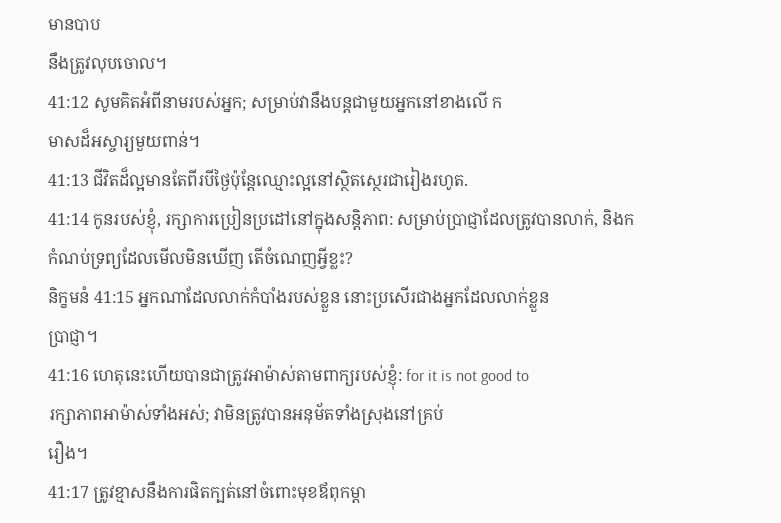មានបាប
នឹងត្រូវលុបចោល។
41:12 សូមគិតអំពីនាមរបស់អ្នក; សម្រាប់វានឹងបន្តជាមួយអ្នកនៅខាងលើ ក
មាសដ៏អស្ចារ្យមួយពាន់។
41:13 ជីវិតដ៏ល្អមានតែពីរបីថ្ងៃប៉ុន្តែឈ្មោះល្អនៅស្ថិតស្ថេរជារៀងរហូត.
41:14 កូនរបស់ខ្ញុំ, រក្សាការប្រៀនប្រដៅនៅក្នុងសន្តិភាព: សម្រាប់ប្រាជ្ញាដែលត្រូវបានលាក់, និងក
កំណប់ទ្រព្យដែលមើលមិនឃើញ តើចំណេញអ្វីខ្លះ?
និក្ខមនំ 41:15 អ្នកណាដែលលាក់កំបាំងរបស់ខ្លួន នោះប្រសើរជាងអ្នកដែលលាក់ខ្លួន
ប្រាជ្ញា។
41:16 ហេតុនេះហើយបានជាត្រូវអាម៉ាស់តាមពាក្យរបស់ខ្ញុំ: for it is not good to
រក្សាភាពអាម៉ាស់ទាំងអស់; វាមិនត្រូវបានអនុម័តទាំងស្រុងនៅគ្រប់
រឿង។
41:17 ត្រូវខ្មាសនឹងការផិតក្បត់នៅចំពោះមុខឪពុកម្តា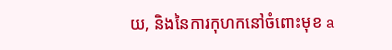យ, និងនៃការកុហកនៅចំពោះមុខ a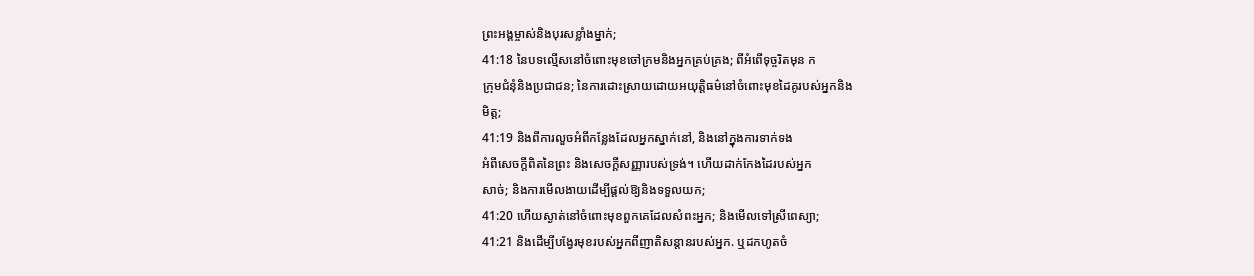ព្រះអង្គម្ចាស់និងបុរសខ្លាំងម្នាក់;
41:18 នៃបទល្មើសនៅចំពោះមុខចៅក្រមនិងអ្នកគ្រប់គ្រង; ពីអំពើទុច្ចរិតមុន ក
ក្រុមជំនុំនិងប្រជាជន; នៃការដោះស្រាយដោយអយុត្តិធម៌នៅចំពោះមុខដៃគូរបស់អ្នកនិង
មិត្ត;
41:19 និងពីការលួចអំពីកន្លែងដែលអ្នកស្នាក់នៅ, និងនៅក្នុងការទាក់ទង
អំពីសេចក្តីពិតនៃព្រះ និងសេចក្តីសញ្ញារបស់ទ្រង់។ ហើយដាក់កែងដៃរបស់អ្នក
សាច់; និងការមើលងាយដើម្បីផ្តល់ឱ្យនិងទទួលយក;
41:20 ហើយស្ងាត់នៅចំពោះមុខពួកគេដែលសំពះអ្នក; និងមើលទៅស្រីពេស្យា;
41:21 និងដើម្បីបង្វែរមុខរបស់អ្នកពីញាតិសន្តានរបស់អ្នក. ឬដកហូតចំ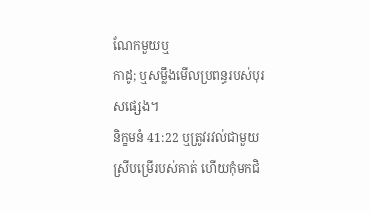ណែកមួយឬ
កាដូ; ឬសម្លឹងមើលប្រពន្ធរបស់បុរសផ្សេង។
និក្ខមនំ 41:22 ឬត្រូវរវល់ជាមួយស្រីបម្រើរបស់គាត់ ហើយកុំមកជិ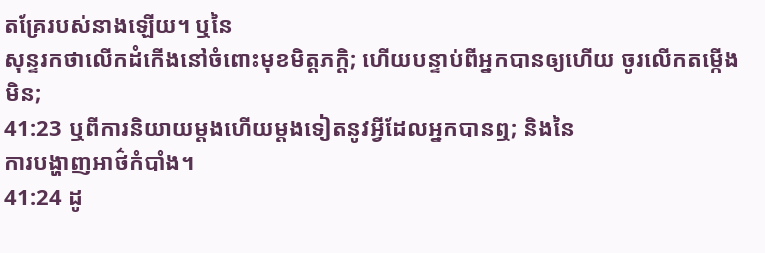តគ្រែរបស់នាងឡើយ។ ឬនៃ
សុន្ទរកថាលើកដំកើងនៅចំពោះមុខមិត្តភក្តិ; ហើយបន្ទាប់ពីអ្នកបានឲ្យហើយ ចូរលើកតម្កើង
មិន;
41:23 ឬពីការនិយាយម្តងហើយម្តងទៀតនូវអ្វីដែលអ្នកបានឮ; និងនៃ
ការបង្ហាញអាថ៌កំបាំង។
41:24 ដូ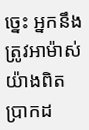ច្នេះ អ្នកនឹងត្រូវអាម៉ាស់យ៉ាងពិតប្រាកដ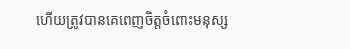ហើយត្រូវបានគេពេញចិត្តចំពោះមនុស្ស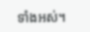ទាំងអស់។